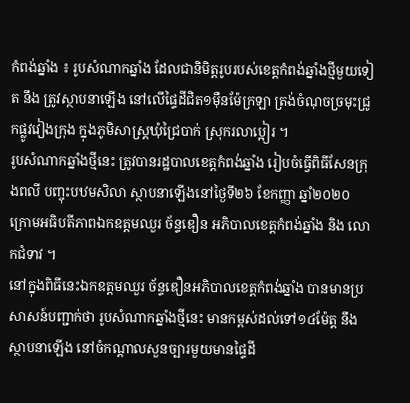កំពង់ឆ្នាំង ៖ រូបសំណាកឆ្នាំង ដែលជានិមិត្តរូបរបស់ខេត្តកំពង់ឆ្នាំងថ្មីមួយទៀត នឹង ត្រូវស្ថាបនាឡើង នៅលើផ្ទៃដីជិត១ម៉ឺនម៉ែក្រឡា ត្រង់ចំណុចច្រមុះជ្រូកផ្លូវវៀងក្រុង ក្នុងភូមិសាស្ត្រឃុំជ្រៃបាក់ ស្រុករលាប្អៀរ ។
រូបសំណាកឆ្នាំងថ្មីនេះ ត្រូវបានរដ្ឋបាលខេត្តកំពង់ឆ្នាំង រៀបចំធ្វើពិធីសែនក្រុងពលី បញ្ចុះបឋមសិលា ស្ថាបនាឡើងនៅថ្ងៃទី២៦ ខែកញ្ញា ឆ្នាំ២០២០ ក្រោមអធិបតីភាពឯកឧត្តមឈួរ ច័ន្ទឌឿន អភិបាលខេត្តកំពង់ឆ្នាំង និង លោកជំទាវ ។
នៅក្នុងពិធីនេះឯកឧត្តមឈួរ ច័ន្ទឌឿនអភិបាលខេត្តកំពង់ឆ្នាំង បានមានប្រសាសន៍បញ្ជាក់ថា រូបសំណាកឆ្នាំងថ្មីនេះ មានកម្ពស់ដល់ទៅ១៤ម៉ែត្ត នឹងស្ថាបនាឡើង នៅចំកណ្តាលសួនច្បារមួយមានផ្ទៃដី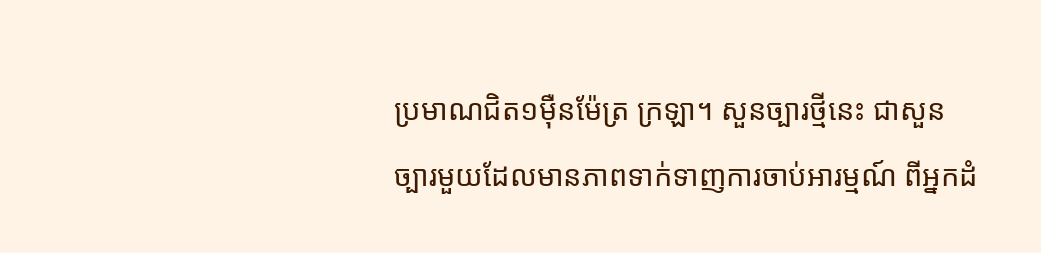ប្រមាណជិត១ម៉ឺនម៉ែត្រ ក្រឡា។ សួនច្បារថ្មីនេះ ជាសួនច្បារមួយដែលមានភាពទាក់ទាញការចាប់អារម្មណ៍ ពីអ្នកដំ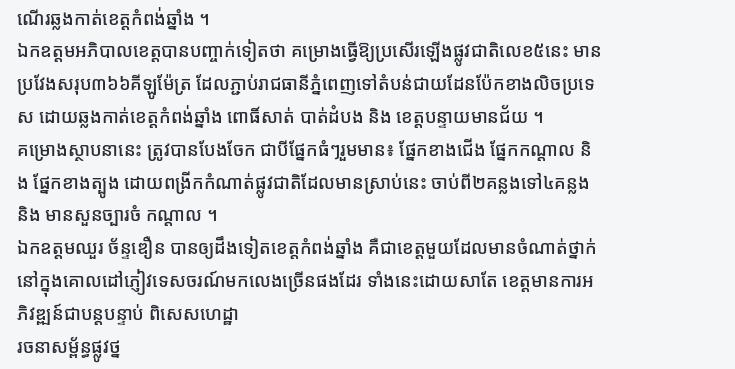ណើរឆ្លងកាត់ខេត្តកំពង់ឆ្នាំង ។
ឯកឧត្តមអភិបាលខេត្តបានបញ្ចាក់ទៀតថា គម្រោងធ្វើឱ្យប្រសើរឡើងផ្លូវជាតិលេខ៥នេះ មានប្រវែងសរុប៣៦៦គីឡូម៉ែត្រ ដែលភ្ជាប់រាជធានីភ្នំពេញទៅតំបន់ជាយដែនប៉ែកខាងលិចប្រទេស ដោយឆ្លងកាត់ខេត្តកំពង់ឆ្នាំង ពោធិ៍សាត់ បាត់ដំបង និង ខេត្តបន្ទាយមានជ័យ ។
គម្រោងស្ថាបនានេះ ត្រូវបានបែងចែក ជាបីផ្នែកធំៗរួមមាន៖ ផ្នែកខាងជើង ផ្នែកកណ្តាល និង ផ្នែកខាងត្បូង ដោយពង្រីកកំណាត់ផ្លូវជាតិដែលមានស្រាប់នេះ ចាប់ពី២គន្លងទៅ៤គន្លង និង មានសួនច្បារចំ កណ្តាល ។
ឯកឧត្តមឈួរ ច័ន្ទឌឿន បានឲ្យដឹងទៀតខេត្តកំពង់ឆ្នាំង គឺជាខេត្តមួយដែលមានចំណាត់ថ្នាក់ នៅក្នុងគោលដៅភ្ញៀវទេសចរណ៍មកលេងច្រើនផងដែរ ទាំងនេះដោយសាតែ ខេត្តមានការអភិវឌ្ឍន៍ជាបន្តបន្ទាប់ ពិសេសហេដ្ឋា
រចនាសម្ព័ន្ធផ្លូវថ្ន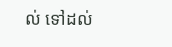ល់ ទៅដល់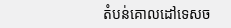តំបន់គោលដៅទេសច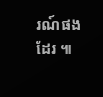រណ៍ផងដែរ ៕